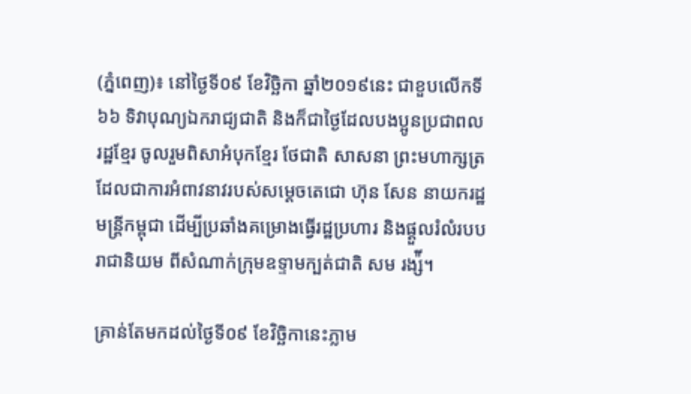(ភ្នំពេញ)៖ នៅថ្ងៃទី០៩ ខែវិច្ឆិកា ឆ្នាំ២០១៩នេះ ជាខួបលើកទី៦៦ ទិវាបុណ្យឯករាជ្យជាតិ និងក៏ជាថ្ងៃដែលបងប្អូនប្រជាពលរដ្ឋខ្មែរ ចូលរួមពិសាអំបុកខ្មែរ ថែជាតិ សាសនា ព្រះមហាក្សត្រ ដែលជាការអំពាវនាវរបស់សម្តេចតេជោ ហ៊ុន សែន នាយករដ្ឋមន្ត្រីកម្ពុជា ដើម្បីប្រឆាំងគម្រោងធ្វើរដ្ឋប្រហារ និងផ្តួលរំលំរបបរាជានិយម ពីសំណាក់ក្រុមឧទ្ទាមក្បត់ជាតិ សម រង្ស៉ី។

គ្រាន់តែមកដល់ថ្ងៃទី០៩ ខែវិច្ឆិកានេះភ្លាម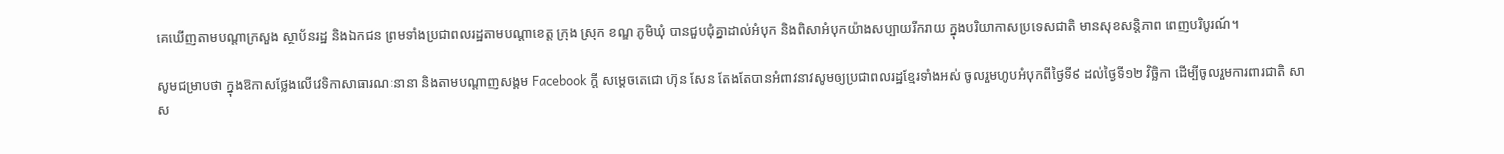គេឃើញតាមបណ្តាក្រសួង ស្ថាប័នរដ្ឋ និងឯកជន ព្រមទាំងប្រជាពលរដ្ឋតាមបណ្តាខេត្ត ក្រុង ស្រុក ខណ្ឌ ភូមិឃុំ បានជួបជុំគ្នាដាល់អំបុក និងពិសាអំបុកយ៉ាងសប្បាយរីករាយ ក្នុងបរិយាកាសប្រទេសជាតិ មានសុខសន្តិភាព ពេញបរិបូរណ៍។

សូមជម្រាបថា ក្នុងឱកាសថ្លែងលើវេទិកាសាធារណៈនានា និងតាមបណ្តាញសង្គម Facebook ក្តី សម្តេចតេជោ ហ៊ុន សែន តែងតែបានអំពាវនាវសូមឲ្យប្រជាពលរដ្ឋខ្មែរទាំងអស់ ចូលរួមហូបអំបុកពីថ្ងៃទី៩ ដល់ថ្ងៃទី១២ វិច្ឆិកា ដើម្បីចូលរួមការពារជាតិ សាស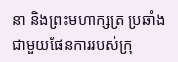នា និងព្រះមហាក្សត្រ ប្រឆាំងជាមួយផែនការរបស់ក្រុ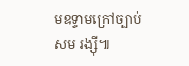មឧទ្ទាមក្រៅច្បាប់ សម រង្ស៊ី៕